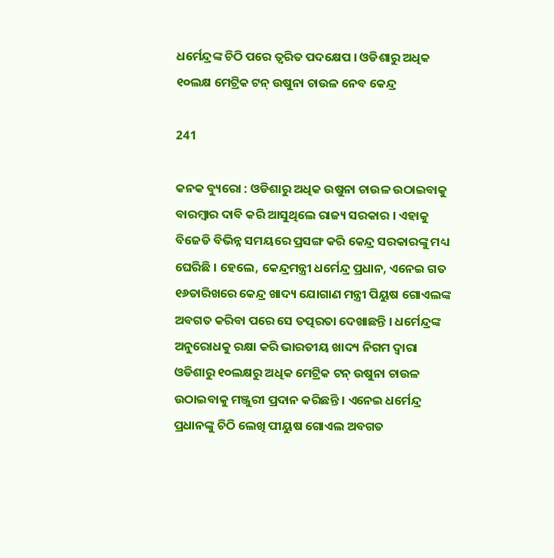ଧର୍ମେନ୍ଦ୍ରଙ୍କ ଚିଠି ପରେ ତ୍ୱରିତ ପଦକ୍ଷେପ । ଓଡିଶାରୁ ଅଧିକ ୧୦ଲକ୍ଷ ମେଟ୍ରିକ ଟନ୍ ଉଷୁନା ଚାଉଳ ନେବ କେନ୍ଦ୍ର

241

କନକ ବ୍ୟୁରୋ : ଓଡିଶାରୁ ଅଧିକ ଉଷୁନା ଚାଉଳ ଉଠାଇବାକୁ ବାରମ୍ବାର ଦାବି କରି ଆସୁଥିଲେ ରାଜ୍ୟ ସରକାର । ଏହାକୁ ବିଜେଡି ବିଭିନ୍ନ ସମୟରେ ପ୍ରସଙ୍ଗ କରି କେନ୍ଦ୍ର ସରକାରଙ୍କୁ ମଧ୍ୟ ଘେରିଛି । ହେଲେ, କେନ୍ଦ୍ରମନ୍ତ୍ରୀ ଧର୍ମେନ୍ଦ୍ର ପ୍ରଧାନ, ଏନେଇ ଗତ ୧୬ତାରିଖରେ କେନ୍ଦ୍ର ଖାଦ୍ୟ ଯୋଗାଣ ମନ୍ତ୍ରୀ ପିୟୁଷ ଗୋଏଲଙ୍କ ଅବଗତ କରିବା ପରେ ସେ ତତ୍ପରତା ଦେଖାଛନ୍ତି । ଧର୍ମେନ୍ଦ୍ରଙ୍କ ଅନୁରୋଧକୁ ରକ୍ଷା କରି ଭାରତୀୟ ଖାଦ୍ୟ ନିଗମ ଦ୍ୱାରା ଓଡିଶାରୁ ୧୦ଲକ୍ଷରୁ ଅଧିକ ମେଟ୍ରିକ ଟନ୍ ଉଷୁନା ଚାଉଳ ଉଠାଇବାକୁ ମଞ୍ଜୁରୀ ପ୍ରଦାନ କରିଛନ୍ତି । ଏନେଇ ଧର୍ମେନ୍ଦ୍ର ପ୍ରଧାନଙ୍କୁ ଚିଠି ଲେଖି ପୀୟୁଷ ଗୋଏଲ ଅବଗତ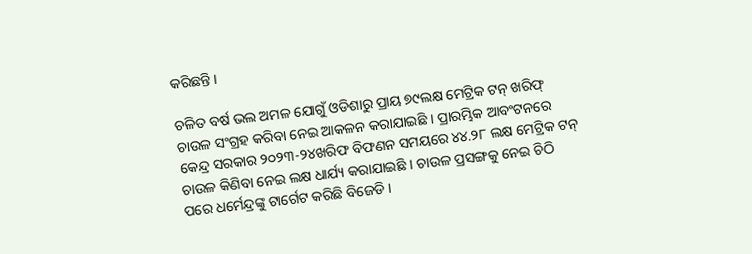କରିଛନ୍ତି ।

ଚଳିତ ବର୍ଷ ଭଲ ଅମଳ ଯୋଗୁଁ ଓଡିଶାରୁ ପ୍ରାୟ ୭୯ଲକ୍ଷ ମେଟ୍ରିକ ଟନ୍ ଖରିଫ୍ ଚାଉଳ ସଂଗ୍ରହ କରିବା ନେଇ ଆକଳନ କରାଯାଇଛି । ପ୍ରାରମ୍ଭିକ ଆବଂଟନରେ କେନ୍ଦ୍ର ସରକାର ୨୦୨୩-୨୪ଖରିଫ ବିଫଣନ ସମୟରେ ୪୪.୨୮ ଲକ୍ଷ ମେଟ୍ରିକ ଟନ୍ ଚାଉଳ କିଣିବା ନେଇ ଲକ୍ଷ ଧାର୍ଯ୍ୟ କରାଯାଇଛି । ଚାଉଳ ପ୍ରସଙ୍ଗକୁ ନେଇ ଚିଠି ପରେ ଧର୍ମେନ୍ଦ୍ରଙ୍କୁ ଟାର୍ଗେଟ କରିଛି ବିଜେଡି ।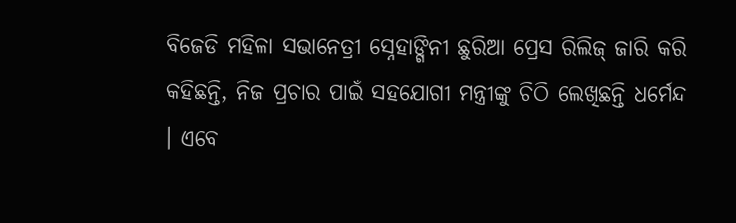ବିଜେଡି ମହିଳା ସଭାନେତ୍ରୀ ସ୍ନେହାଙ୍ଗିନୀ ଛୁରିଆ ପ୍ରେସ ରିଲିଜ୍ ଜାରି କରି କହିଛନ୍ତି, ନିଜ ପ୍ରଚାର ପାଇଁ ସହଯୋଗୀ ମନ୍ତ୍ରୀଙ୍କୁ ଚିଠି ଲେଖିଛନ୍ତି ଧର୍ମେନ୍ଦ । ଏବେ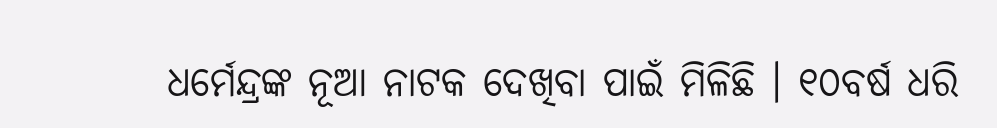ଧର୍ମେନ୍ଦ୍ରଙ୍କ ନୂଆ ନାଟକ ଦେଖିବା ପାଇଁ ମିଳିଛି । ୧୦ବର୍ଷ ଧରି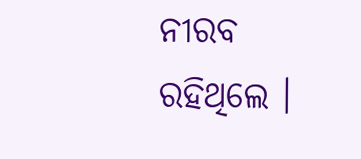ନୀରବ ରହିଥିଲେ ।